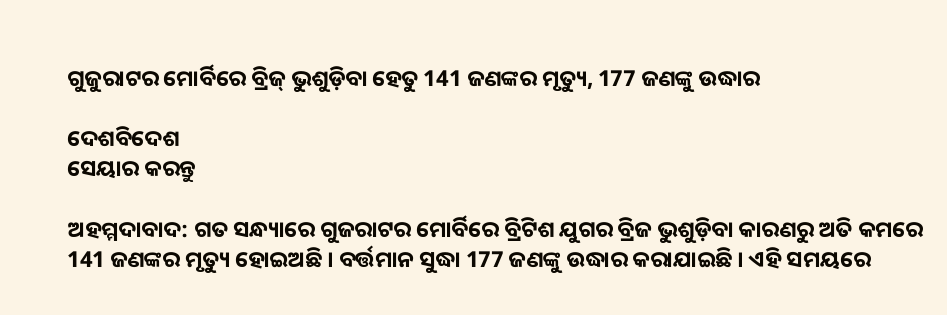ଗୁଜୁରାଟର ମୋର୍ବିରେ ବ୍ରିଜ୍ ଭୁଶୁଡ଼ିବା ହେତୁ 141 ଜଣଙ୍କର ମୃତ୍ୟୁ, 177 ଜଣଙ୍କୁ ଉଦ୍ଧାର

ଦେଶବିଦେଶ
ସେୟାର କରନ୍ତୁ

ଅହମ୍ମଦାବାଦ: ଗତ ସନ୍ଧ୍ୟାରେ ଗୁଜରାଟର ମୋର୍ବିରେ ବ୍ରିଟିଶ ଯୁଗର ବ୍ରିଜ ଭୁଶୁଡ଼ିବା କାରଣରୁ ଅତି କମରେ 141 ଜଣଙ୍କର ମୃତ୍ୟୁ ହୋଇଅଛି । ବର୍ତ୍ତମାନ ସୁଦ୍ଧା 177 ଜଣଙ୍କୁ ଉଦ୍ଧାର କରାଯାଇଛି । ଏହି ସମୟରେ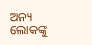ଅନ୍ୟ ଲୋକଙ୍କୁ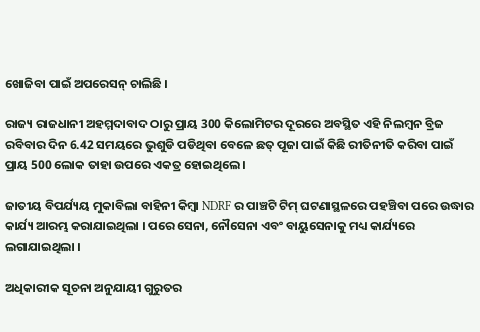ଖୋଜିବା ପାଇଁ ଅପରେସନ୍ ଚାଲିଛି ।

ରାଜ୍ୟ ରାଜଧାନୀ ଅହମ୍ମଦାବାଦ ଠାରୁ ପ୍ରାୟ 300 କିଲୋମିଟର ଦୂରରେ ଅବସ୍ଥିତ ଏହି ନିଲମ୍ବନ ବ୍ରିଜ ରବିବାର ଦିନ 6.42 ସମୟରେ ଭୁଶୁଡି ପଡିଥିବା ବେଳେ ଛତ୍ ପୂଜା ପାଇଁ କିଛି ରୀତିନୀତି କରିବା ପାଇଁ ପ୍ରାୟ 500 ଲୋକ ତାହା ଉପରେ ଏକତ୍ର ହୋଇଥିଲେ ।

ଜାତୀୟ ବିପର୍ଯ୍ୟୟ ମୁକାବିଲା ବାହିନୀ କିମ୍ବା NDRF ର ପାଞ୍ଚଟି ଟିମ୍ ଘଟଣାସ୍ଥଳରେ ପହଞ୍ଚିବା ପରେ ଉଦ୍ଧାର କାର୍ଯ୍ୟ ଆରମ୍ଭ କରାଯାଇଥିଲା । ପରେ ସେନା, ନୌସେନା ଏବଂ ବାୟୁସେନାକୁ ମଧ୍ୟ କାର୍ଯ୍ୟରେ ଲଗାଯାଇଥିଲା ।

ଅଧିକାରୀକ ସୂଚନା ଅନୁଯାୟୀ ଗୁରୁତର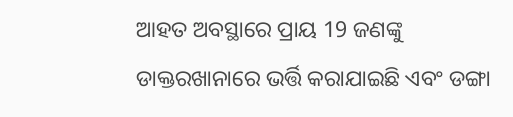ଆହତ ଅବସ୍ଥାରେ ପ୍ରାୟ 19 ଜଣଙ୍କୁ ଡାକ୍ତରଖାନାରେ ଭର୍ତ୍ତି କରାଯାଇଛି ଏବଂ ଡଙ୍ଗା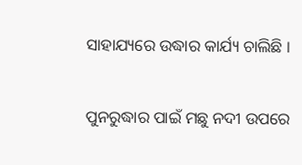ସାହାଯ୍ୟରେ ଉଦ୍ଧାର କାର୍ଯ୍ୟ ଚାଲିଛି ।

ପୁନରୁଦ୍ଧାର ପାଇଁ ମଛୁ ନଦୀ ଉପରେ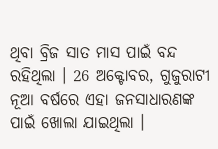ଥିବା ବ୍ରିଜ ସାତ ମାସ ପାଇଁ ବନ୍ଦ ରହିଥିଲା । 26 ଅକ୍ଟୋବର, ଗୁଜୁରାଟୀ ନୂଆ ବର୍ଷରେ ଏହା ଜନସାଧାରଣଙ୍କ ପାଇଁ ଖୋଲା ଯାଇଥିଲା ।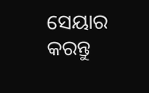ସେୟାର କରନ୍ତୁ